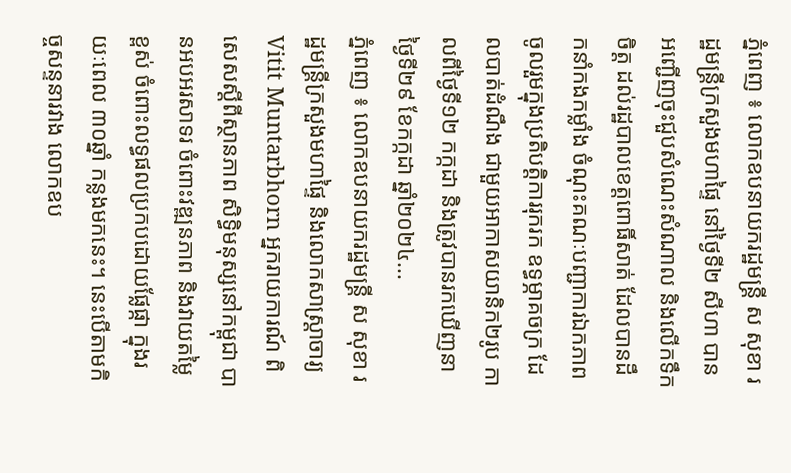ភ្នំពេញ ៖ លោកឧបនាយករដ្ឋមន្រ្តី ស សុខា រដ្ឋមន្រ្តីក្រសួងមហាផ្ទៃ នៅថ្ងៃទី២ សីហា បានអញ្ជើញចុះជួបសំណេះសំណាល និងលើកទឹកចិត្ត ដល់រដ្ឋបាលខេត្តពោធិ៍សាត់ ដែលបានដឹកនាំកងកម្លាំង ចំណុះគណៈបញ្ជាការឯកភាព ចូលរួមក្នុងប្រតិបត្តិការរុករក ឧទ្ធម្ភាគចក្រ ដែលបាត់ដំណឹង ជាមួយអាកាសយានិក២រូប កាលពីថ្ងៃទី១២ កក្កដា និងត្រូវបានរកឃើញនាថ្ងៃទី២៩ ខែកក្កដា ឆ្នាំ២០២៤...
ភ្នំពេញ ៖ លោកឧបនាយករដ្ឋមន្ត្រី ស សុខា រដ្ឋមន្ត្រីក្រសួងមហាផ្ទៃ និងលោកសាស្ត្រាចារ្យ Vitit Muntarbhorn អ្នករាយការណ៍ ពិសេសស្តីពីស្ថានភាព សិទ្ធិមនុស្សនៅកម្ពុជា បានអបអរសាទរ ចំពោះវឌ្ឍនភាព និងវាយតម្លៃខ្ពស់ ចំពោះលទ្ធផលប្រកបដោយផ្លែផ្កា ក្នុងរយៈពេល ៣០ឆ្នាំ កន្លងមកនេះ។ នេះបើតាមកិច្ចសន្ទនារវាង លោកឧប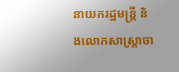នាយករដ្ឋមន្ត្រី និងលោកសាស្ត្រាចា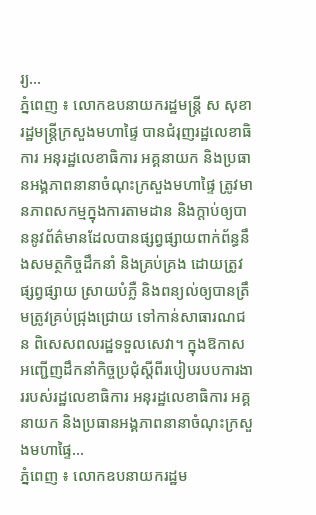រ្យ...
ភ្នំពេញ ៖ លោកឧបនាយករដ្ឋមន្ត្រី ស សុខា រដ្ឋមន្ត្រីក្រសួងមហាផ្ទៃ បានជំរុញរដ្ឋលេខាធិការ អនុរដ្ឋលេខាធិការ អគ្គនាយក និងប្រធានអង្គភាពនានាចំណុះក្រសួងមហាផ្ទៃ ត្រូវមានភាពសកម្មក្នុងការតាមដាន និងក្តាប់ឲ្យបាននូវព័ត៌មានដែលបានផ្សព្វផ្សាយពាក់ព័ន្ធនឹងសមត្ថកិច្ចដឹកនាំ និងគ្រប់គ្រង ដោយត្រូវផ្សព្វផ្សាយ ស្រាយបំភ្លឺ និងពន្យល់ឲ្យបានត្រឹមត្រូវគ្រប់ជ្រុងជ្រោយ ទៅកាន់សាធារណជន ពិសេសពលរដ្ឋទទួលសេវា។ ក្នុងឱកាសអញ្ជើញដឹកនាំកិច្ចប្រជុំស្តីពីរបៀបរបបការងាររបស់រដ្ឋលេខាធិការ អនុរដ្ឋលេខាធិការ អគ្គនាយក និងប្រធានអង្គភាពនានាចំណុះក្រសួងមហាផ្ទៃ...
ភ្នំពេញ ៖ លោកឧបនាយករដ្ឋម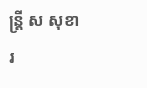ន្ដ្រី ស សុខា រ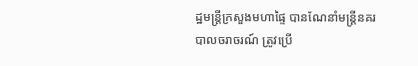ដ្ឋមន្ដ្រីក្រសួងមហាផ្ទៃ បានណែនាំមន្ដ្រីនគរបាលចរាចរណ៍ ត្រូវប្រើ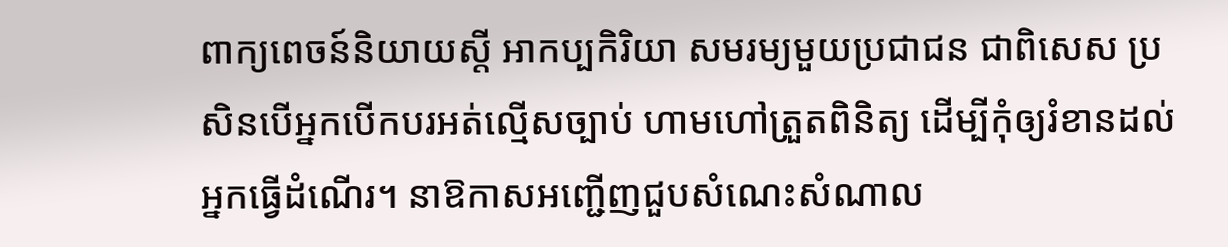ពាក្យពេចន៍និយាយស្តី អាកប្បកិរិយា សមរម្យមួយប្រជាជន ជាពិសេស ប្រសិនបើអ្នកបើកបរអត់ល្មើសច្បាប់ ហាមហៅត្រួតពិនិត្យ ដើម្បីកុំឲ្យរំខានដល់អ្នកធ្វើដំណើរ។ នាឱកាសអញ្ជើញជួបសំណេះសំណាល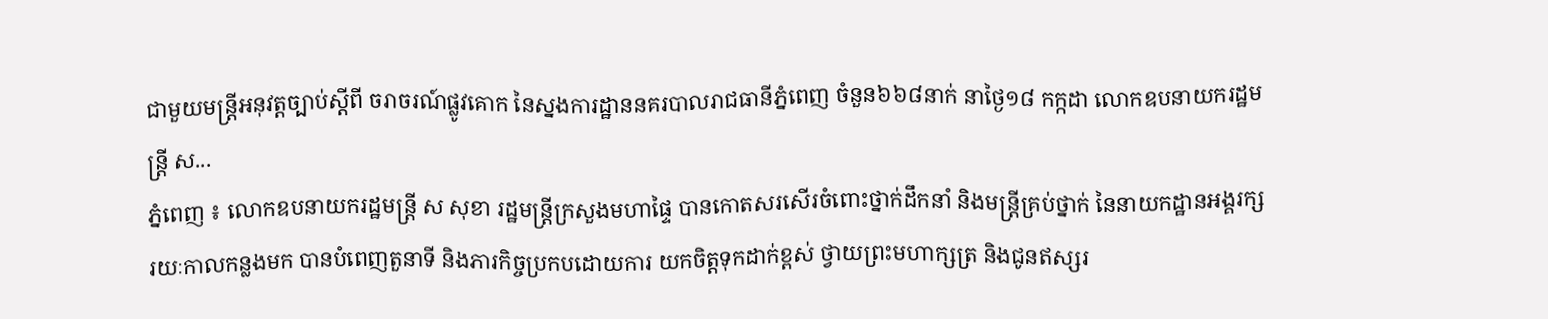ជាមួយមន្ត្រីអនុវត្តច្បាប់ស្តីពី ចរាចរណ៍ផ្លូវគោក នៃស្នងការដ្ឋាននគរបាលរាជធានីភ្នំពេញ ចំនួន៦៦៨នាក់ នាថ្ងៃ១៨ កក្កដា លោកឧបនាយករដ្ឋមន្ដ្រី ស...
ភ្នំពេញ ៖ លោកឧបនាយករដ្ឋមន្រ្តី ស សុខា រដ្ឋមន្ត្រីក្រសួងមហាផ្ទៃ បានកោតសរសើរចំពោះថ្នាក់ដឹកនាំ និងមន្រ្តីគ្រប់ថ្នាក់ នៃនាយកដ្ឋានអង្គរក្ស រយៈកាលកន្លងមក បានបំពេញតួនាទី និងភារកិច្ចប្រកបដោយការ យកចិត្តទុកដាក់ខ្ពស់ ថ្វាយព្រះមហាក្សត្រ និងជូនឥស្សរ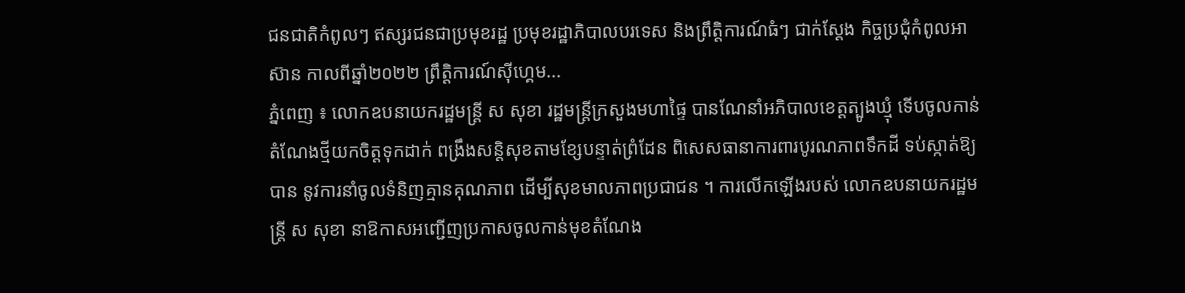ជនជាតិកំពូលៗ ឥស្សរជនជាប្រមុខរដ្ឋ ប្រមុខរដ្ឋាភិបាលបរទេស និងព្រឹត្តិការណ៍ធំៗ ជាក់ស្តែង កិច្ចប្រជុំកំពូលអាស៊ាន កាលពីឆ្នាំ២០២២ ព្រឹត្តិការណ៍ស៊ីហ្គេម...
ភ្នំពេញ ៖ លោកឧបនាយករដ្ឋមន្រ្តី ស សុខា រដ្ឋមន្ត្រីក្រសួងមហាផ្ទៃ បានណែនាំអភិបាលខេត្តត្បូងឃ្មុំ ទេីបចូលកាន់តំណែងថ្មីយកចិត្តទុកដាក់ ពង្រឹងសន្តិសុខតាមខ្សែបន្ទាត់ព្រំដែន ពិសេសធានាការពារបូរណភាពទឹកដី ទប់ស្កាត់ឱ្យបាន នូវការនាំចូលទំនិញគ្មានគុណភាព ដើម្បីសុខមាលភាពប្រជាជន ។ ការលើកឡើងរបស់ លោកឧបនាយករដ្ឋមន្រ្តី ស សុខា នាឱកាសអញ្ជើញប្រកាសចូលកាន់មុខតំណែង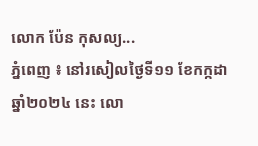លោក ប៉ែន កុសល្យ...
ភ្នំពេញ ៖ នៅរសៀលថ្ងៃទី១១ ខែកក្កដា ឆ្នាំ២០២៤ នេះ លោ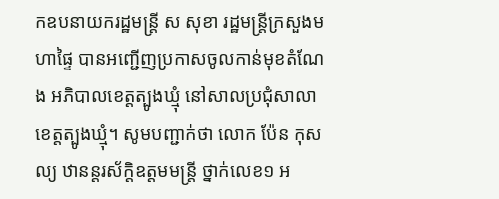កឧបនាយករដ្ឋមន្ត្រី ស សុខា រដ្ឋមន្ត្រីក្រសួងមហាផ្ទៃ បានអញ្ជើញប្រកាសចូលកាន់មុខតំណែង អភិបាលខេត្តត្បូងឃ្មុំ នៅសាលប្រជុំសាលាខេត្តត្បូងឃ្មុំ។ សូមបញ្ជាក់ថា លោក ប៉ែន កុសល្យ ឋានន្តរស័ក្តិឧត្តមមន្ត្រី ថ្នាក់លេខ១ អ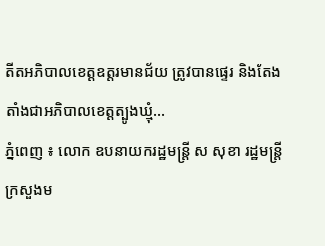តីតអភិបាលខេត្តឧត្តរមានជ័យ ត្រូវបានផ្ទេរ និងតែងតាំងជាអភិបាលខេត្តត្បូងឃ្មុំ...
ភ្នំពេញ ៖ លោក ឧបនាយករដ្ឋមន្រ្តី ស សុខា រដ្ឋមន្រ្តីក្រសួងម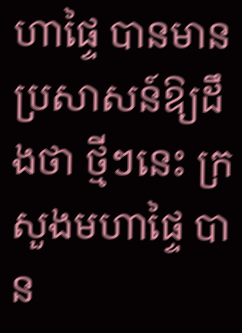ហាផ្ទៃ បានមានប្រសាសន៍ឱ្យដឹងថា ថ្មីៗនេះ ក្រសួងមហាផ្ទៃ បាន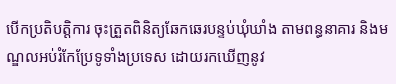បើកប្រតិបត្តិការ ចុះត្រួតពិនិត្យឆែកឆេរបន្ទប់ឃុំឃាំង តាមពន្ធនាគារ និងមណ្ឌលអប់រំកែប្រែទូទាំងប្រទេស ដោយរកឃើញនូវ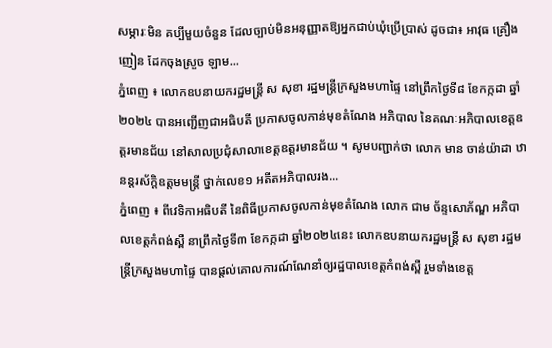សម្ភារៈមិន គប្បីមួយចំនួន ដែលច្បាប់មិនអនុញ្ញាតឱ្យអ្នកជាប់ឃុំប្រើប្រាស់ ដូចជា៖ អាវុធ គ្រឿងញៀន ដែកចុងស្រួច ឡាម...
ភ្នំពេញ ៖ លោកឧបនាយករដ្ឋមន្ត្រី ស សុខា រដ្ឋមន្ត្រីក្រសួងមហាផ្ទៃ នៅព្រឹកថ្ងៃទី៨ ខែកក្កដា ឆ្នាំ២០២៤ បានអញ្ជើញជាអធិបតី ប្រកាសចូលកាន់មុខតំណែង អភិបាល នៃគណៈអភិបាលខេត្តឧត្តរមានជ័យ នៅសាលប្រជុំសាលាខេត្តឧត្តរមានជ័យ ។ សូមបញ្ជាក់ថា លោក មាន ចាន់យ៉ាដា ឋានន្តរស័ក្តិឧត្តមមន្ត្រី ថ្នាក់លេខ១ អតីតអភិបាលរង...
ភ្នំពេញ ៖ ពីវេទិកាអធិបតី នៃពិធីប្រកាសចូលកាន់មុខតំណែង លោក ជាម ច័ន្ទសោភ័ណ្ឌ អភិបាលខេត្តកំពង់ស្ពឺ នាព្រឹកថ្ងៃទី៣ ខែកក្កដា ឆ្នាំ២០២៤នេះ លោកឧបនាយករដ្ឋមន្ដ្រី ស សុខា រដ្ឋមន្រ្តីក្រសួងមហាផ្ទៃ បានផ្ដល់គោលការណ៍ណែនាំឲ្យរដ្ឋបាលខេត្តកំពង់ស្ពឺ រួមទាំងខេត្ត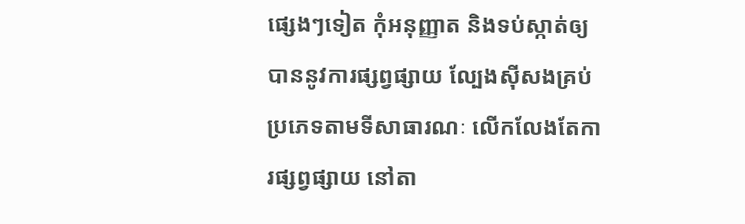ផ្សេងៗទៀត កុំអនុញ្ញាត និងទប់ស្កាត់ឲ្យបាននូវការផ្សព្វផ្សាយ ល្បែងស៊ីសងគ្រប់ប្រភេទតាមទីសាធារណៈ លើកលែងតែការផ្សព្វផ្សាយ នៅតា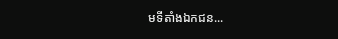មទីតាំងឯកជន...